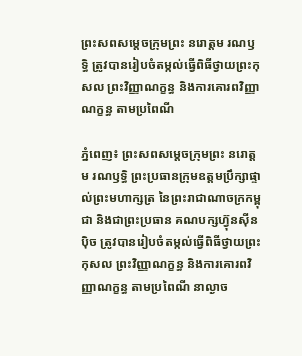ព្រះសពសម្តេចក្រុមព្រះ នរោត្តម រណឫទ្ធិ ត្រូវបានរៀបចំតម្កល់ធ្វើពិធីថ្វាយព្រះកុសល ព្រះវិញ្ញាណក្ខន្ធ និងការគោរពវិញ្ញាណក្ខន្ធ តាមប្រពៃណី

ភ្នំពេញ៖ ព្រះសពសម្តេចក្រុមព្រះ នរោត្តម រណឫទ្ធិ ព្រះប្រធានក្រុមឧត្ដមប្រឹក្សាផ្ទាល់ព្រះមហាក្សត្រ នៃព្រះរាជាណាចក្រកម្ពុជា និងជាព្រះប្រធាន គណបក្សហ៊្វុនស៊ីនប៉ិច ត្រូវបានរៀបចំតម្កល់ធ្វើពិធីថ្វាយព្រះកុសល ព្រះវិញ្ញាណក្ខន្ធ និងការគោរពវិញ្ញាណក្ខន្ធ តាមប្រពៃណី នាល្ងាច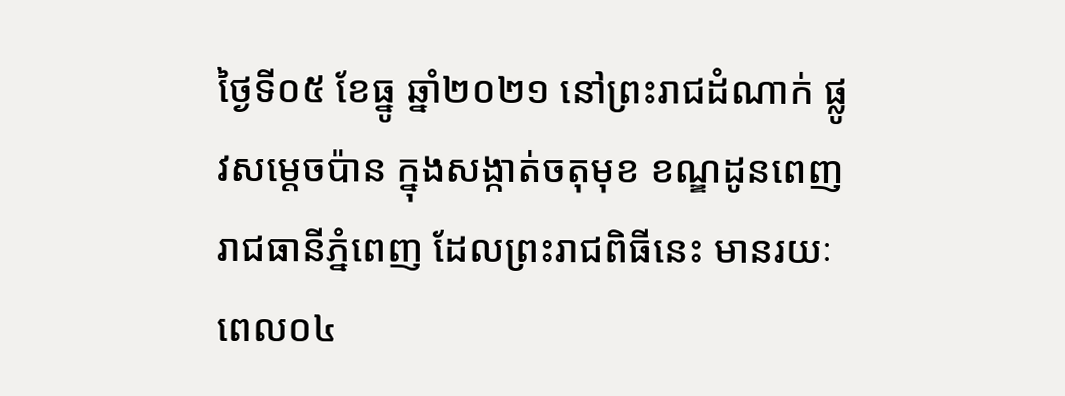ថ្ងៃទី០៥ ខែធ្នូ ឆ្នាំ២០២១ នៅព្រះរាជដំណាក់ ផ្លូវសម្តេចប៉ាន ក្នុងសង្កាត់ចតុមុខ ខណ្ឌដូនពេញ រាជធានីភ្នំពេញ ដែលព្រះរាជពិធីនេះ មានរយៈពេល០៤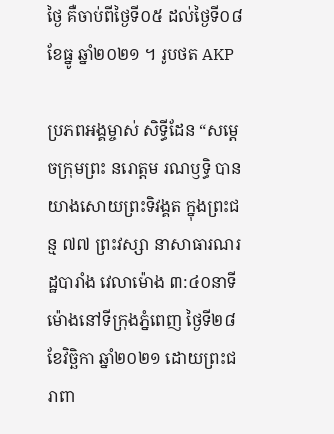ថ្ងៃ គឺចាប់ពីថ្ងៃទី០៥ ដល់ថ្ងៃទី០៨ ខែធ្នូ ឆ្នាំ២០២១ ។ រូបថត AKP

ប្រភពអង្គម្ចាស់ សិទ្ធីដែន “សម្តេចក្រុមព្រះ នរោត្តម រណឫទ្ធិ បានយាងសោយព្រះទិវង្គត ក្នុងព្រះជន្ម ៧៧ ព្រះវស្សា នាសាធារណរដ្ឋបារាំង វេលាម៉ោង ៣:៤០នាទី ម៉ោងនៅទីក្រុងភ្នំពេញ ថ្ងៃទី២៨ ខែវិច្ឆិកា ឆ្នាំ២០២១ ដោយព្រះជរាពា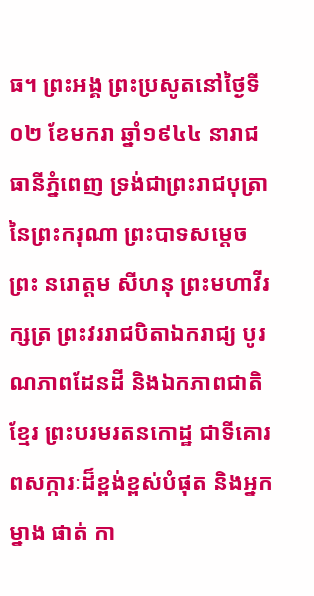ធ។ ព្រះអង្គ ព្រះប្រសូតនៅថ្ងៃទី០២ ខែមករា ឆ្នាំ១៩៤៤ នារាជធានីភ្នំពេញ ទ្រង់ជាព្រះរាជបុត្រា នៃព្រះករុណា ព្រះបាទសម្តេចព្រះ នរោត្តម សីហនុ ព្រះមហាវីរក្សត្រ ព្រះវររាជបិតាឯករាជ្យ បូរណភាពដែនដី និងឯកភាពជាតិខ្មែរ ព្រះបរមរតនកោដ្ឋ ជាទីគោរពសក្ការៈដ៏ខ្ពង់ខ្ពស់បំផុត និងអ្នកម្នាង ផាត់ កា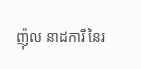ញ៉ុល នាដការី នៃរ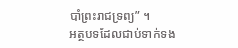បាំព្រះរាជទ្រព្យ” ។
អត្ថបទដែលជាប់ទាក់ទង